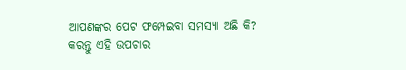ଆପଣଙ୍କର ପେଟ ଫମ୍ପେଇବା ସମସ୍ୟା ଅଛି କି? କରନ୍ତୁ ଏହି ଉପଚାର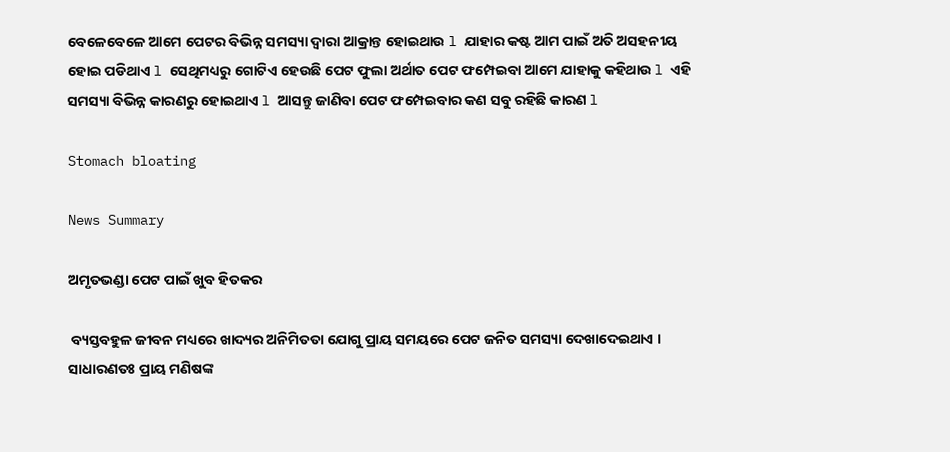ବେଳେବେଳେ ଆମେ ପେଟର ବିଭିନ୍ନ ସମସ୍ୟା ଦ୍ୱାରା ଆକ୍ରାନ୍ତ ହୋଇଥାଉ l ଯାହାର କଷ୍ଟ ଆମ ପାଇଁ ଅତି ଅସହନୀୟ ହୋଇ ପଡିଥାଏ l ସେଥିମଧ୍ୟରୁ ଗୋଟିଏ ହେଉଛି ପେଟ ଫୁଲା ଅର୍ଥାତ ପେଟ ଫମ୍ପେଇବା ଆମେ ଯାହାକୁ କହିଥାଉ l ଏହି ସମସ୍ୟା ବିଭିନ୍ନ କାରଣରୁ ହୋଇଥାଏ l ଆସନ୍ତୁ ଜାଣିବା ପେଟ ଫମ୍ପେଇବାର କଣ ସବୁ ରହିଛି କାରଣ l

Stomach bloating

News Summary

ଅମୃତଭଣ୍ଡା ପେଟ ପାଇଁ ଖୁବ ହିତକର

 ବ୍ୟସ୍ତବହୁଳ ଜୀବନ ମଧ୍ୟରେ ଖାଦ୍ୟର ଅନିମିତତା ଯୋଗୁ ପ୍ରାୟ ସମୟରେ ପେଟ ଜନିତ ସମସ୍ୟା ଦେଖାଦେଇଥାଏ । ସାଧାରଣତଃ ପ୍ରାୟ ମଣିଷଙ୍କ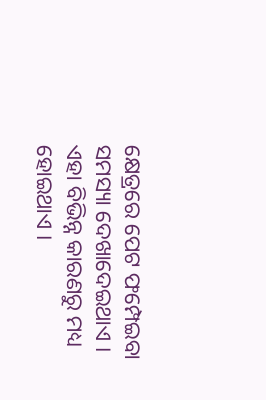କ୍ଷେତ୍ରରେ ପେଟ ଫମ୍ପେଇବା ସମସ୍ୟା ଦେଖାଦେଇଥାଏ । ଏହା ବିଭିନ୍ନ କାରଣରୁ ମଧ୍ୟ ହୋଇଥାଏ ।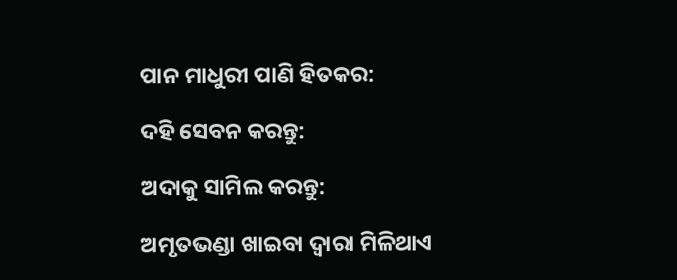ପାନ ମାଧୁରୀ ପାଣି ହିତକର:

ଦହି ସେବନ କରନ୍ତୁ:

ଅଦାକୁ ସାମିଲ କରନ୍ତୁ:

ଅମୃତଭଣ୍ଡା ଖାଇବା ଦ୍ୱାରା ମିଳିଥାଏ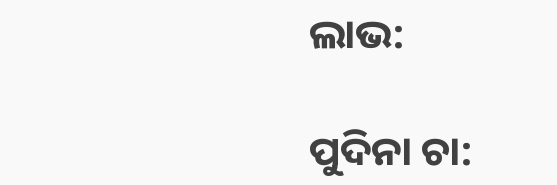ଲାଭ:

ପୁଦିନା ଚା: